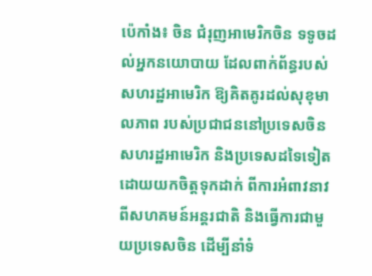ប៉េកាំង៖ ចិន ជំរុញអាមេរិកចិន ទទូចដល់អ្នកនយោបាយ ដែលពាក់ព័ន្ធរបស់សហរដ្ឋអាមេរិក ឱ្យគិតគូរដល់សុខុមាលភាព របស់ប្រជាជននៅប្រទេសចិន សហរដ្ឋអាមេរិក និងប្រទេសដទៃទៀត ដោយយកចិត្តទុកដាក់ ពីការអំពាវនាវ ពីសហគមន៍អន្តរជាតិ និងធ្វើការជាមួយប្រទេសចិន ដើម្បីនាំទំ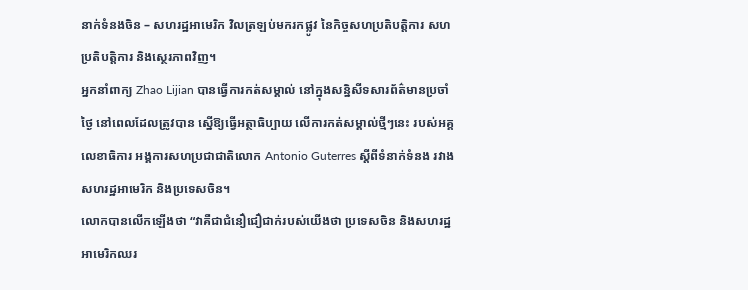នាក់ទំនងចិន – សហរដ្ឋអាមេរិក វិលត្រឡប់មករកផ្លូវ នៃកិច្ចសហប្រតិបត្តិការ សហប្រតិបត្តិការ និងស្ថេរភាពវិញ។
អ្នកនាំពាក្យ Zhao Lijian បានធ្វើការកត់សម្គាល់ នៅក្នុងសន្និសីទសារព័ត៌មានប្រចាំថ្ងៃ នៅពេលដែលត្រូវបាន ស្នើឱ្យធ្វើអត្ថាធិប្បាយ លើការកត់សម្គាល់ថ្មីៗនេះ របស់អគ្គលេខាធិការ អង្គការសហប្រជាជាតិលោក Antonio Guterres ស្តីពីទំនាក់ទំនង រវាងសហរដ្ឋអាមេរិក និងប្រទេសចិន។
លោកបានលើកឡើងថា “វាគឺជាជំនឿជឿជាក់របស់យើងថា ប្រទេសចិន និងសហរដ្ឋអាមេរិកឈរ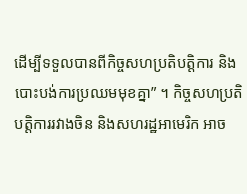ដើម្បីទទួលបានពីកិច្ចសហប្រតិបត្តិការ និងបោះបង់ការប្រឈមមុខគ្នា” ។ កិច្ចសហប្រតិបត្តិការរវាងចិន និងសហរដ្ឋអាមេរិក អាច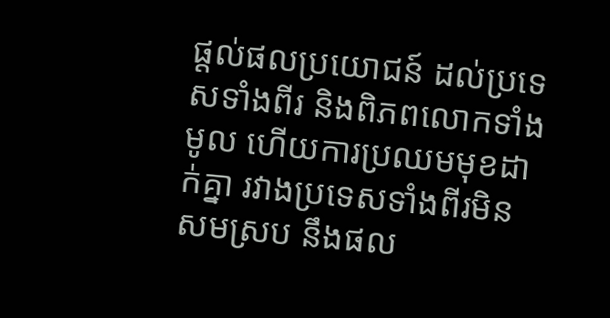ផ្តល់ផលប្រយោជន៍ ដល់ប្រទេសទាំងពីរ និងពិភពលោកទាំងមូល ហើយការប្រឈមមុខដាក់គ្នា រវាងប្រទេសទាំងពីរមិនសមស្រប នឹងផល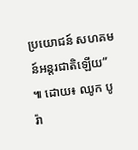ប្រយោជន៍ សហគមន៍អន្តរជាតិឡើយ” ៕ ដោយ៖ ឈូក បូរ៉ា